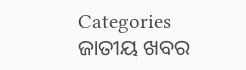Categories
ଜାତୀୟ ଖବର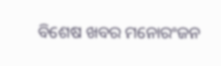ବିଶେଷ ଖବର ମନୋରଂଜନ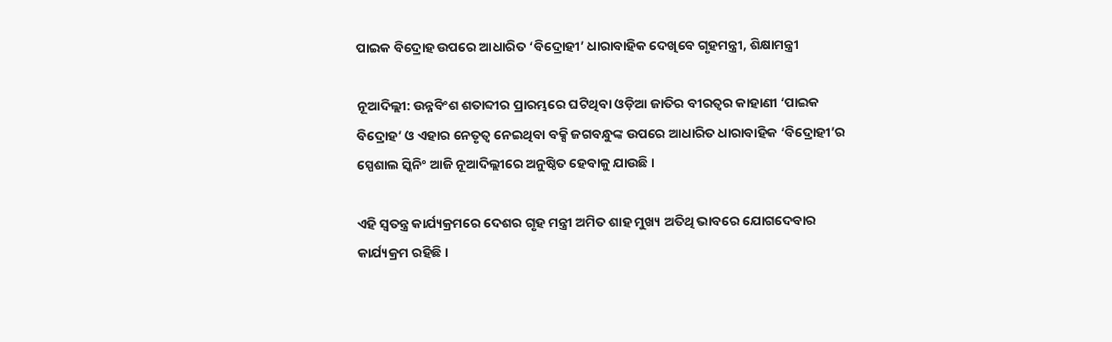ପାଇକ ବିଦ୍ରୋହ ଉପରେ ଆଧାରିତ ‘ବିଦ୍ରୋହୀ’ ଧାରାବାହିକ ଦେଖିବେ ଗୃହମନ୍ତ୍ରୀ, ଶିକ୍ଷାମନ୍ତ୍ରୀ

ନୂଆଦିଲ୍ଲୀ: ଉନ୍ନବିଂଶ ଶତାବ୍ଦୀର ପ୍ରାରମ୍ଭରେ ଘଟିଥିବା ଓଡ଼ିଆ ଜାତିର ବୀରତ୍ୱର କାହାଣୀ ‘ପାଇକ ବିଦ୍ରୋହ’ ଓ ଏହାର ନେତୃତ୍ୱ ନେଇଥିବା ବକ୍ସି ଜଗବନ୍ଧୁଙ୍କ ଉପରେ ଆଧାରିତ ଧାରାବାହିକ ‘ବିଦ୍ରୋହୀ’ର ସ୍ପେଶାଲ ସ୍କିନିଂ ଆଜି ନୂଆଦିଲ୍ଲୀରେ ଅନୁଷ୍ଠିତ ହେବାକୁ ଯାଉଛି ।

ଏହି ସ୍ୱତନ୍ତ୍ର କାର୍ଯ୍ୟକ୍ରମରେ ଦେଶର ଗୃହ ମନ୍ତ୍ରୀ ଅମିତ ଶାହ ମୁଖ୍ୟ ଅତିଥି ଭାବରେ ଯୋଗଦେବାର କାର୍ଯ୍ୟକ୍ରମ ରହିଛି ।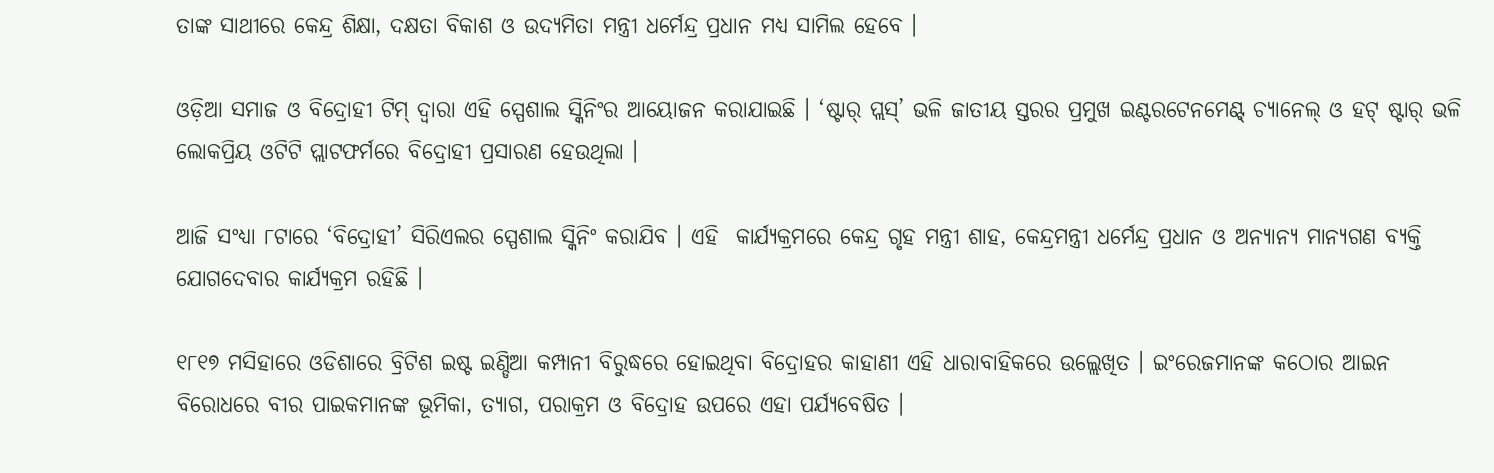ତାଙ୍କ ସାଥୀରେ କେନ୍ଦ୍ର ଶିକ୍ଷା, ଦକ୍ଷତା ବିକାଶ ଓ ଉଦ୍ୟମିତା ମନ୍ତ୍ରୀ ଧର୍ମେନ୍ଦ୍ର ପ୍ରଧାନ ମଧ୍ୟ ସାମିଲ ହେବେ ।

ଓଡ଼ିଆ ସମାଜ ଓ ବିଦ୍ରୋହୀ ଟିମ୍ ଦ୍ୱାରା ଏହି ସ୍ପେଶାଲ ସ୍କିନିଂର ଆୟୋଜନ କରାଯାଇଛି । ‘ଷ୍ଟାର୍ ପ୍ଲସ୍’ ଭଳି ଜାତୀୟ ସ୍ତରର ପ୍ରମୁଖ ଇଣ୍ଟରଟେନମେଣ୍ଟ୍ ଚ୍ୟାନେଲ୍ ଓ ହଟ୍ ଷ୍ଟାର୍ ଭଳି ଲୋକପ୍ରିୟ ଓଟିଟି ପ୍ଲାଟଫର୍ମରେ ବିଦ୍ରୋହୀ ପ୍ରସାରଣ ହେଉଥିଲା ।

ଆଜି ସଂଧ୍ୟା ୮ଟାରେ ‘ବିଦ୍ରୋହୀ’ ସିରିଏଲର ସ୍ପେଶାଲ ସ୍କିନିଂ କରାଯିବ । ଏହି  କାର୍ଯ୍ୟକ୍ରମରେ କେନ୍ଦ୍ର ଗୃହ ମନ୍ତ୍ରୀ ଶାହ, କେନ୍ଦ୍ରମନ୍ତ୍ରୀ ଧର୍ମେନ୍ଦ୍ର ପ୍ରଧାନ ଓ ଅନ୍ୟାନ୍ୟ ମାନ୍ୟଗଣ ବ୍ୟକ୍ତି ଯୋଗଦେବାର କାର୍ଯ୍ୟକ୍ରମ ରହିଛି ।

୧୮୧୭ ମସିହାରେ ଓଡିଶାରେ ବ୍ରିଟିଶ ଇଷ୍ଟ ଇଣ୍ଡିଆ କମ୍ପାନୀ ବିରୁଦ୍ଧରେ ହୋଇଥିବା ବିଦ୍ରୋହର କାହାଣୀ ଏହି ଧାରାବାହିକରେ ଉଲ୍ଲେଖିତ । ଇଂରେଜମାନଙ୍କ କଠୋର ଆଇନ ବିରୋଧରେ ବୀର ପାଇକମାନଙ୍କ ଭୂମିକା, ତ୍ୟାଗ, ପରାକ୍ରମ ଓ ବିଦ୍ରୋହ ଉପରେ ଏହା ପର୍ଯ୍ୟବେଷିତ ।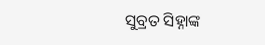ସୁବ୍ରତ ସିହ୍ନାଙ୍କ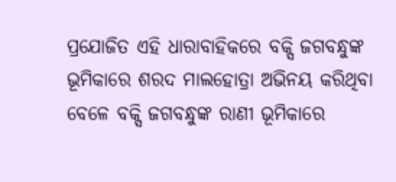ପ୍ରଯୋଜିତ ଏହି ଧାରାବାହିକରେ ବକ୍ସି ଜଗବନ୍ଧୁଙ୍କ ଭୂମିକାରେ ଶରଦ ମାଲହୋତ୍ରା ଅଭିନୟ କରିଥିବା ବେଳେ ବକ୍ସି ଜଗବନ୍ଧୁଙ୍କ ରାଣୀ ଭୂମିକାରେ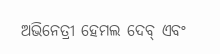ଅଭିନେତ୍ରୀ ହେମଲ ଦେବ୍ ଏବଂ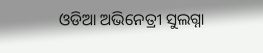ଓଡିଆ ଅଭିନେତ୍ରୀ ସୁଲଗ୍ନା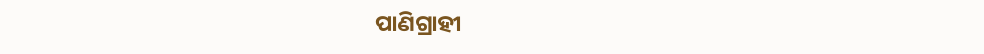ପାଣିଗ୍ରାହୀ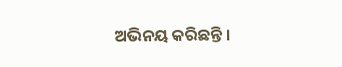ଅଭିନୟ କରିଛନ୍ତି ।